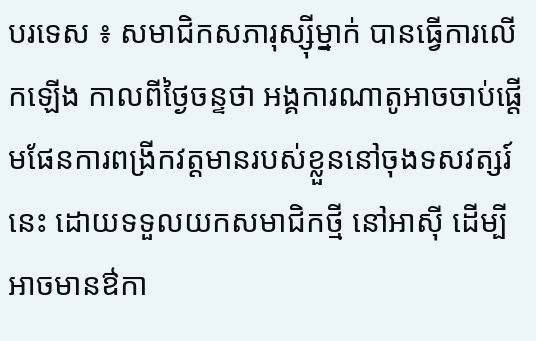បរទេស ៖ សមាជិកសភារុស្ស៊ីម្នាក់ បានធ្វើការលើកឡើង កាលពីថ្ងៃចន្ទថា អង្គការណាតូអាចចាប់ផ្តើមផែនការពង្រីកវត្តមានរបស់ខ្លួននៅចុងទសវត្សរ៍នេះ ដោយទទួលយកសមាជិកថ្មី នៅអាស៊ី ដើម្បីអាចមានឳកា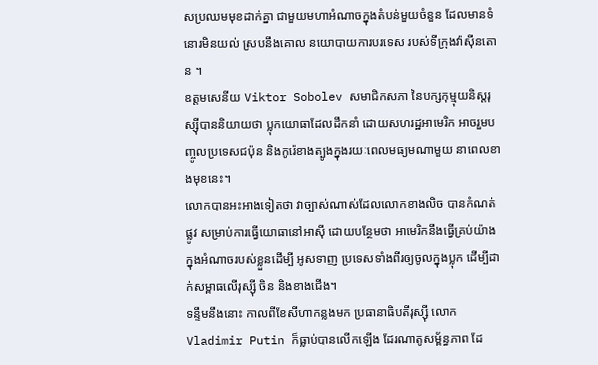សប្រឈមមុខដាក់គ្នា ជាមួយមហាអំណាចក្នុងតំបន់មួយចំនួន ដែលមានទំនោរមិនយល់ ស្របនឹងគោល នយោបាយការបរទេស របស់ទីក្រុងវ៉ាស៊ីនតោន ។
ឧត្តមសេនីយ Viktor Sobolev សមាជិកសភា នៃបក្សកុម្មុយនិស្តរុស្ស៊ីបាននិយាយថា ប្លុកយោធាដែលដឹកនាំ ដោយសហរដ្ឋអាមេរិក អាចរួមបញ្ចូលប្រទេសជប៉ុន និងកូរ៉េខាងត្បូងក្នុងរយៈពេលមធ្យមណាមួយ នាពេលខាងមុខនេះ។
លោកបានអះអាងទៀតថា វាច្បាស់ណាស់ដែលលោកខាងលិច បានកំណត់ផ្លូវ សម្រាប់ការធ្វើយោធានៅអាស៊ី ដោយបន្ថែមថា អាមេរិកនឹងធ្វើគ្រប់យ៉ាងក្នុងអំណាចរបស់ខ្លួនដើម្បី អូសទាញ ប្រទេសទាំងពីរឲ្យចូលក្នុងប្លុក ដើម្បីដាក់សម្ពាធលើរុស្ស៊ី ចិន និងខាងជើង។
ទន្ទឹមនឹងនោះ កាលពីខែសីហាកន្លងមក ប្រធានាធិបតីរុស្ស៊ី លោក Vladimir Putin ក៏ធ្លាប់បានលើកឡើង ដែរណាតូសម្ព័ន្ធភាព ដែ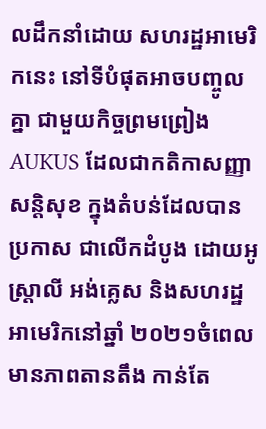លដឹកនាំដោយ សហរដ្ឋអាមេរិកនេះ នៅទីបំផុតអាចបញ្ចូលគ្នា ជាមួយកិច្ចព្រមព្រៀង AUKUS ដែលជាកតិកាសញ្ញាសន្តិសុខ ក្នុងតំបន់ដែលបានប្រកាស ជាលើកដំបូង ដោយអូស្ត្រាលី អង់គ្លេស និងសហរដ្ឋអាមេរិកនៅឆ្នាំ ២០២១ចំពេលមានភាពតានតឹង កាន់តែ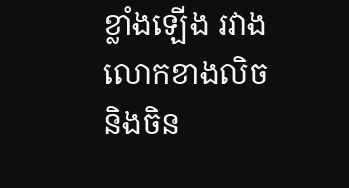ខ្លាំងឡើង រវាងលោកខាងលិច និងចិន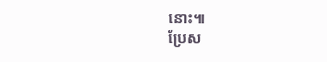នោះ៕
ប្រែស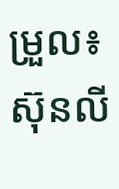ម្រួល៖ស៊ុនលី